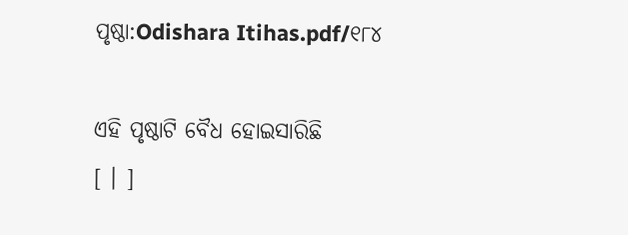ପୃଷ୍ଠା:Odishara Itihas.pdf/୧୮୪

ଏହି ପୃଷ୍ଠାଟି ବୈଧ ହୋଇସାରିଛି
[ । ]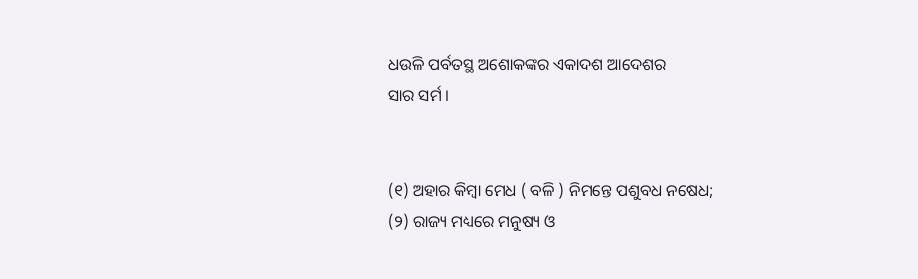ଧଉଳି ପର୍ବତସ୍ଥ ଅଶୋକଙ୍କର ଏକାଦଶ ଆଦେଶର
ସାର ସର୍ମ ।


(୧) ଅହାର କିମ୍ବା ମେଧ ( ବଳି ) ନିମନ୍ତେ ପଶୁବଧ ନଷେଧ;
(୨) ରାଜ୍ୟ ମଧ୍ୟରେ ମନୁଷ୍ୟ ଓ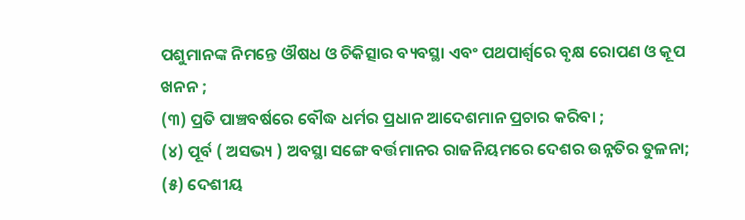ପଶୁମାନଙ୍କ ନିମନ୍ତେ ଔଷଧ ଓ ଚିକିତ୍ସାର ବ୍ୟବସ୍ଥା ଏବଂ ପଥପାର୍ଶ୍ୱରେ ବୃକ୍ଷ ରୋପଣ ଓ କୂପ ଖନନ ;
(୩) ପ୍ରତି ପାଞ୍ଚବର୍ଷରେ ବୌଦ୍ଧ ଧର୍ମର ପ୍ରଧାନ ଆଦେଶମାନ ପ୍ରଚାର କରିବା ;
(୪) ପୂର୍ବ ( ଅସଭ୍ୟ ) ଅବସ୍ଥା ସଙ୍ଗେ ବର୍ତ୍ତମାନର ରାଜନିୟମରେ ଦେଶର ଉନ୍ନତିର ତୁଳନା;
(୫) ଦେଶୀୟ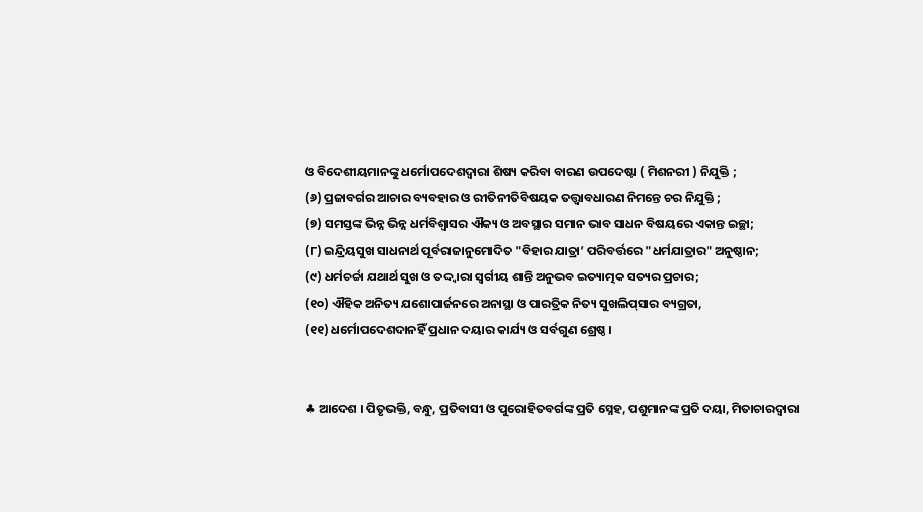ଓ ବିଦେଶୀୟମାନଙ୍କୁ ଧର୍ମୋପଦେଶଦ୍ୱାରା ଶିଷ୍ୟ କରିବା ବାରଣ ଉପଦେଷ୍ଟା ( ମିଶନରୀ ) ନି‌ଯୁକ୍ତି ;
(୬) ପ୍ରଜାବର୍ଗର ଆଚାର ବ୍ୟବହାର ଓ ରୀତିନୀତିବିଷୟକ ତତ୍ତ୍ୱାବଧାରଣ ନିମନ୍ତେ ଚର ନିଯୁକ୍ତି ;
(୭) ସମସ୍ତଙ୍କ ଭିନ୍ନ ଭିନ୍ନ ଧର୍ମ‌ବିଶ୍ୱାସର ଐକ୍ୟ ଓ ଅବସ୍ଥାର ସମାନ ଭାବ ସାଧନ ବିଷୟରେ ଏକାନ୍ତ ଇଚ୍ଛା;
(୮) ଇନ୍ଦ୍ରିୟସୁଖ ସାଧନାର୍ଥ ପୂର୍ବରାଜାନୁମୋଦିତ "ବିହାର ଯାତ୍ରା’ ପରିବର୍ତ୍ତରେ "ଧର୍ମଯାତ୍ରାର" ଅନୁଷ୍ଠାନ;
(୯) ଧର୍ମଚର୍ଚ୍ଚା ଯଥାର୍ଥ ସୁଖ ଓ ତଦ୍ଦ୍ୱାରା ସ୍ୱର୍ଗୀୟ ଶାନ୍ତି ଅନୁଭବ ଇତ୍ୟାତ୍ମକ ସତ୍ୟର ପ୍ରଚାର;
(୧୦) ଐହିକ ଅନିତ୍ୟ ଯଶୋପାର୍ଜନରେ ଅନାସ୍ଥା ଓ ପାରତ୍ରିକ ନିତ୍ୟ ସୁଖଲିପ୍‌ସାର ବ୍ୟଗ୍ରତା,
(୧୧) ଧର୍ମୋପଦେଶଦାନହିଁ ପ୍ରଧାନ ଦୟାର କାର୍ଯ୍ୟ ଓ ସର୍ବଗୁଣ ଶ୍ରେଷ୍ଠ ।


♣ ଆଦେଶ । ପିତୃଭକ୍ତି, ବନ୍ଧୁ, ପ୍ରତିବାସୀ ଓ ପୁରୋହିତବର୍ଗଙ୍କ ପ୍ରତି ସ୍ନେହ, ପଶୁମାନଙ୍କ ପ୍ରତି ଦୟା, ମିତାଚାରଦ୍ୱାରା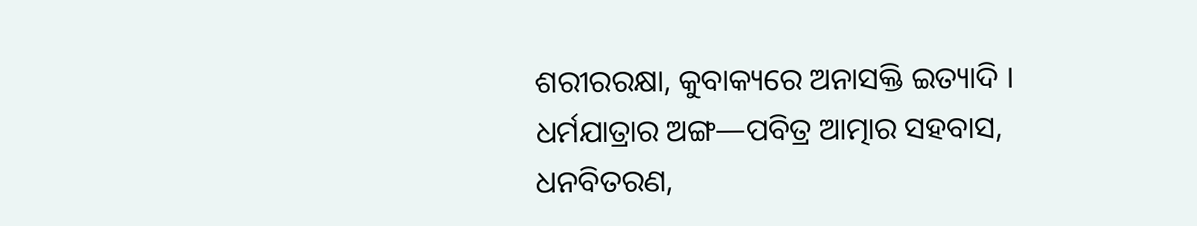ଶରୀରରକ୍ଷା, କୁବାକ୍ୟରେ ଅନାସକ୍ତି ଇତ୍ୟାଦି ।
ଧର୍ମ‌ଯାତ୍ରାର ଅଙ୍ଗ—ପବିତ୍ର ଆତ୍ମାର ସହବାସ, ଧନବିତରଣ,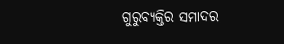ଗୁରୁବ୍ୟକ୍ତିର ସମାଦର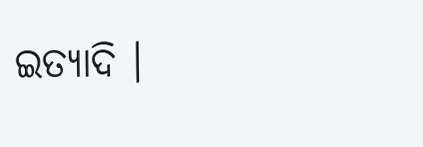ଇତ୍ୟାଦି ।